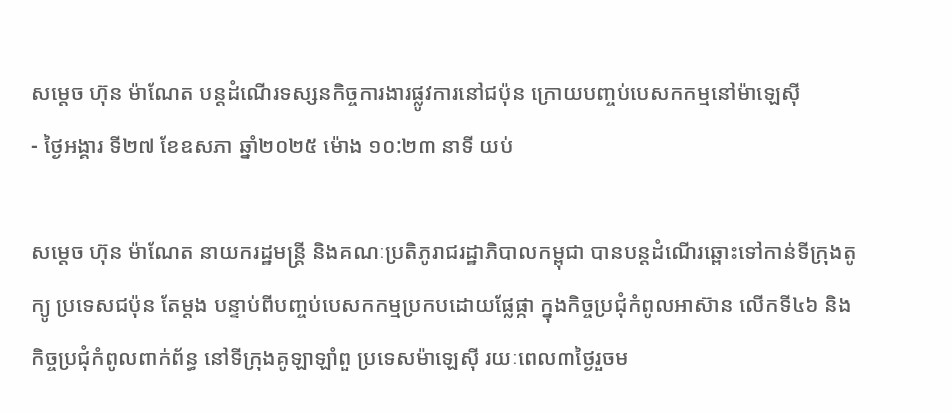សម្តេច ហ៊ុន ម៉ាណែត បន្តដំណើរទស្សនកិច្ចការងារផ្លូវការនៅជប៉ុន ក្រោយបញ្ចប់បេសកកម្មនៅម៉ាឡេស៊ី
- ថ្ងៃអង្គារ ទី២៧ ខែឧសភា ឆ្នាំ២០២៥ ម៉ោង ១០:២៣ នាទី យប់

សម្តេច ហ៊ុន ម៉ាណែត នាយករដ្ឋមន្ត្រី និងគណៈប្រតិភូរាជរដ្ឋាភិបាលកម្ពុជា បានបន្តដំណើរឆ្ពោះទៅកាន់ទីក្រុងតូក្យូ ប្រទេសជប៉ុន តែម្តង បន្ទាប់ពីបញ្ចប់បេសកកម្មប្រកបដោយផ្លែផ្កា ក្នុងកិច្ចប្រជុំកំពូលអាស៊ាន លើកទី៤៦ និងកិច្ចប្រជុំកំពូលពាក់ព័ន្ធ នៅទីក្រុងគូឡាឡាំពួ ប្រទេសម៉ាឡេស៊ី រយៈពេល៣ថ្ងៃរួចម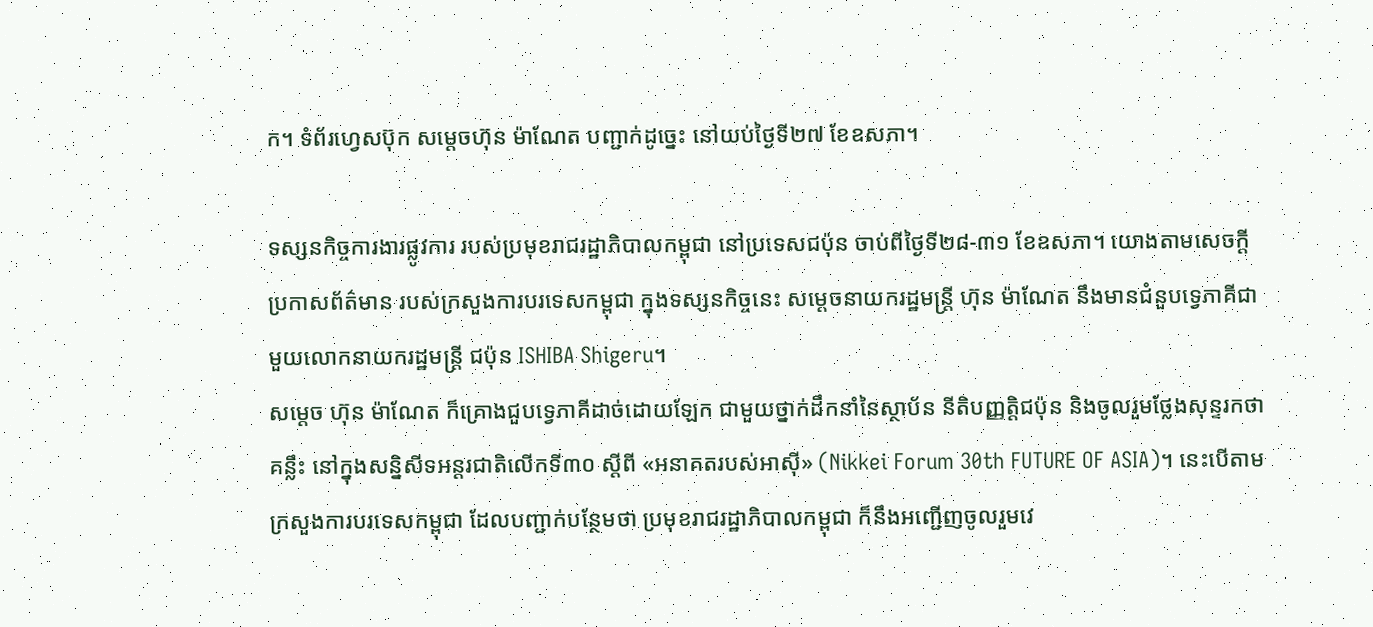ក។ ទំព័រហ្វេសប៊ុក សម្តេចហ៊ុន ម៉ាណែត បញ្ជាក់ដូច្នេះ នៅយប់ថ្ងៃទី២៧ ខែឧសភា។

ទស្សនកិច្ចការងារផ្លូវការ របស់ប្រមុខរាជរដ្ឋាភិបាលកម្ពុជា នៅប្រទេសជប៉ុន ចាប់ពីថ្ងៃទី២៨-៣១ ខែឧសភា។ យោងតាមសេចក្តីប្រកាសព័ត៌មាន របស់ក្រសួងការបរទេសកម្ពុជា ក្នុងទស្សនកិច្ចនេះ សម្តេចនាយករដ្ឋមន្ត្រី ហ៊ុន ម៉ាណែត នឹងមានជំនួបទ្វេភាគីជាមួយលោកនាយករដ្ឋមន្ត្រី ជប៉ុន ISHIBA Shigeru។
សម្តេច ហ៊ុន ម៉ាណែត ក៏គ្រោងជួបទ្វេភាគីដាច់ដោយឡែក ជាមួយថ្នាក់ដឹកនាំនៃស្ថាប័ន នីតិបញ្ញត្តិជប៉ុន និងចូលរួមថ្លែងសុន្ទរកថាគន្លឹះ នៅក្នុងសន្និសីទអន្តរជាតិលើកទី៣០ ស្តីពី «អនាគតរបស់អាស៊ី» (Nikkei Forum 30th FUTURE OF ASIA)។ នេះបើតាមក្រសួងការបរទេសកម្ពុជា ដែលបញ្ជាក់បន្ថែមថា ប្រមុខរាជរដ្ឋាភិបាលកម្ពុជា ក៏នឹងអញ្ជើញចូលរួមវេ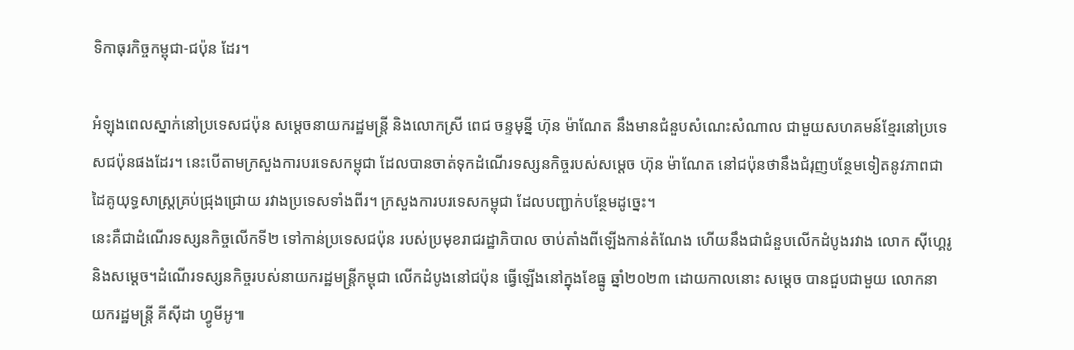ទិកាធុរកិច្ចកម្ពុជា-ជប៉ុន ដែរ។

អំឡុងពេលស្នាក់នៅប្រទេសជប៉ុន សម្តេចនាយករដ្ឋមន្ត្រី និងលោកស្រី ពេជ ចន្ទមុន្នី ហ៊ុន ម៉ាណែត នឹងមានជំនួបសំណេះសំណាល ជាមួយសហគមន៍ខ្មែរនៅប្រទេសជប៉ុនផងដែរ។ នេះបើតាមក្រសួងការបរទេសកម្ពុជា ដែលបានចាត់ទុកដំណើរទស្សនកិច្ចរបស់សម្តេច ហ៊ុន ម៉ាណែត នៅជប៉ុនថានឹងជំរុញបន្ថែមទៀតនូវភាពជាដៃគូយុទ្ធសាស្ត្រគ្រប់ជ្រុងជ្រោយ រវាងប្រទេសទាំងពីរ។ ក្រសួងការបរទេសកម្ពុជា ដែលបញ្ជាក់បន្ថែមដូច្នេះ។
នេះគឺជាដំណើរទស្សនកិច្ចលើកទី២ ទៅកាន់ប្រទេសជប៉ុន របស់ប្រមុខរាជរដ្ឋាភិបាល ចាប់តាំងពីឡើងកាន់តំណែង ហើយនឹងជាជំនួបលើកដំបូងរវាង លោក ស៊ីហ្គេរូ និងសម្តេច។ដំណើរទស្សនកិច្ចរបស់នាយករដ្ឋមន្ត្រីកម្ពុជា លើកដំបូងនៅជប៉ុន ធ្វើឡើងនៅក្នុងខែធ្នូ ឆ្នាំ២០២៣ ដោយកាលនោះ សម្តេច បានជួបជាមួយ លោកនាយករដ្ឋមន្រ្តី គីស៊ីដា ហ្វូមីអូ៕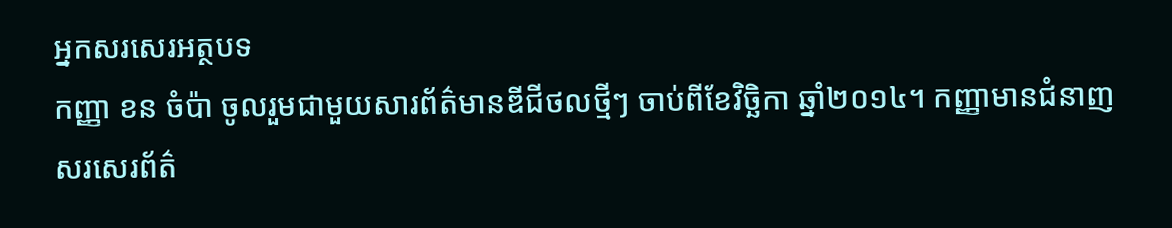អ្នកសរសេរអត្ថបទ
កញ្ញា ខន ចំប៉ា ចូលរួមជាមួយសារព័ត៌មានឌីជីថលថ្មីៗ ចាប់ពីខែវិច្ឆិកា ឆ្នាំ២០១៤។ កញ្ញាមានជំនាញសរសេរព័ត៌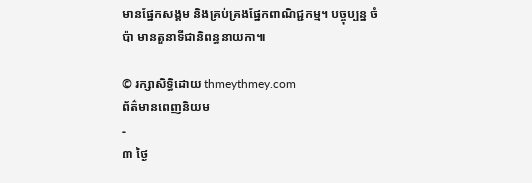មានផ្នែកសង្គម និងគ្រប់គ្រងផ្នែកពាណិជ្ជកម្ម។ បច្ចុប្បន្ន ចំប៉ា មានតួនាទីជានិពន្ធនាយកា៕

© រក្សាសិទ្ធិដោយ thmeythmey.com
ព័ត៌មានពេញនិយម
-
៣ ថ្ងៃ